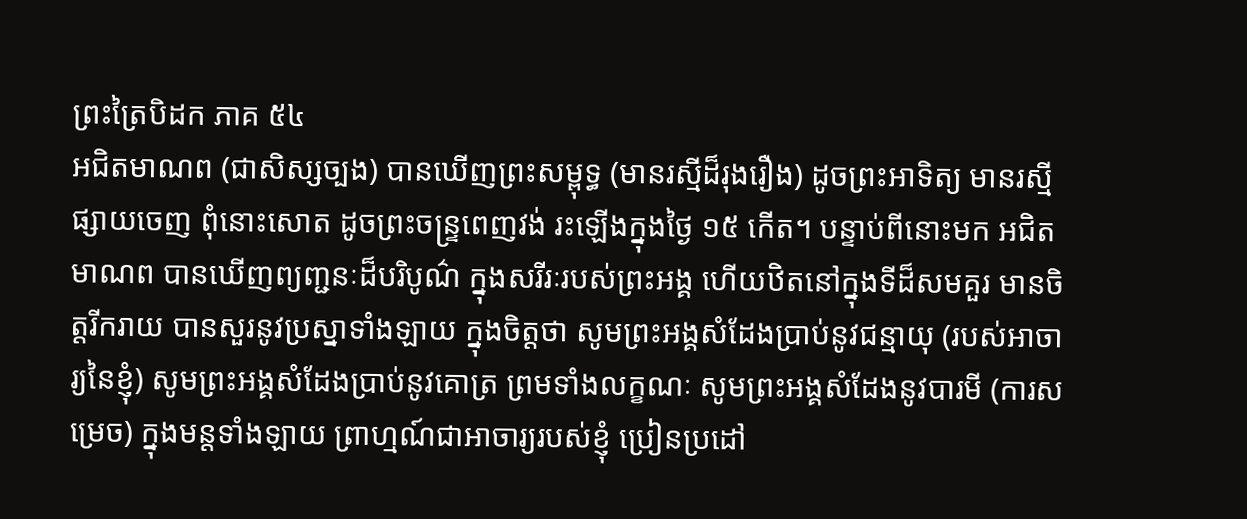ព្រះត្រៃបិដក ភាគ ៥៤
អជិតមាណព (ជាសិស្សច្បង) បានឃើញព្រះសម្ពុទ្ធ (មានរស្មីដ៏រុងរឿង) ដូចព្រះអាទិត្យ មានរស្មីផ្សាយចេញ ពុំនោះសោត ដូចព្រះចន្រ្ទពេញវង់ រះឡើងក្នុងថ្ងៃ ១៥ កើត។ បន្ទាប់ពីនោះមក អជិតមាណព បានឃើញព្យញ្ជនៈដ៏បរិបូណ៌ ក្នុងសរីរៈរបស់ព្រះអង្គ ហើយឋិតនៅក្នុងទីដ៏សមគួរ មានចិត្តរីករាយ បានសួរនូវប្រស្នាទាំងឡាយ ក្នុងចិត្តថា សូមព្រះអង្គសំដែងប្រាប់នូវជន្មាយុ (របស់អាចារ្យនៃខ្ញុំ) សូមព្រះអង្គសំដែងប្រាប់នូវគោត្រ ព្រមទាំងលក្ខណៈ សូមព្រះអង្គសំដែងនូវបារមី (ការសម្រេច) ក្នុងមន្តទាំងឡាយ ព្រាហ្មណ៍ជាអាចារ្យរបស់ខ្ញុំ ប្រៀនប្រដៅ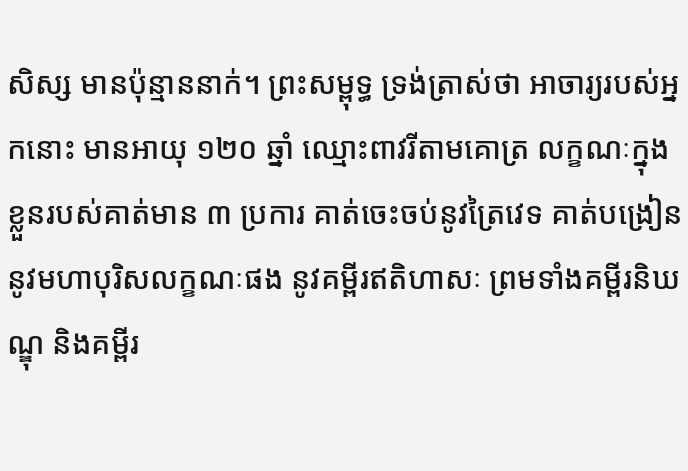សិស្ស មានប៉ុន្មាននាក់។ ព្រះសម្ពុទ្ធ ទ្រង់ត្រាស់ថា អាចារ្យរបស់អ្នកនោះ មានអាយុ ១២០ ឆ្នាំ ឈ្មោះពាវរីតាមគោត្រ លក្ខណៈក្នុងខ្លួនរបស់គាត់មាន ៣ ប្រការ គាត់ចេះចប់នូវត្រៃវេទ គាត់បង្រៀននូវមហាបុរិសលក្ខណៈផង នូវគម្ពីរឥតិហាសៈ ព្រមទាំងគម្ពីរនិឃណ្ឌុ និងគម្ពីរ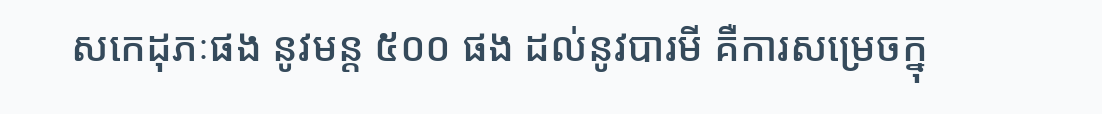សកេដុភៈផង នូវមន្ត ៥០០ ផង ដល់នូវបារមី គឺការសម្រេចក្នុ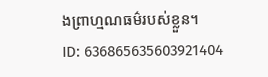ងព្រាហ្មណធម៌របស់ខ្លួន។
ID: 636865635603921404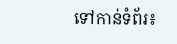ទៅកាន់ទំព័រ៖